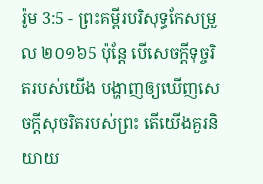រ៉ូម 3:5 - ព្រះគម្ពីរបរិសុទ្ធកែសម្រួល ២០១៦5 ប៉ុន្តែ បើសេចក្តីទុច្ចរិតរបស់យើង បង្ហាញឲ្យឃើញសេចក្តីសុចរិតរបស់ព្រះ តើយើងគួរនិយាយ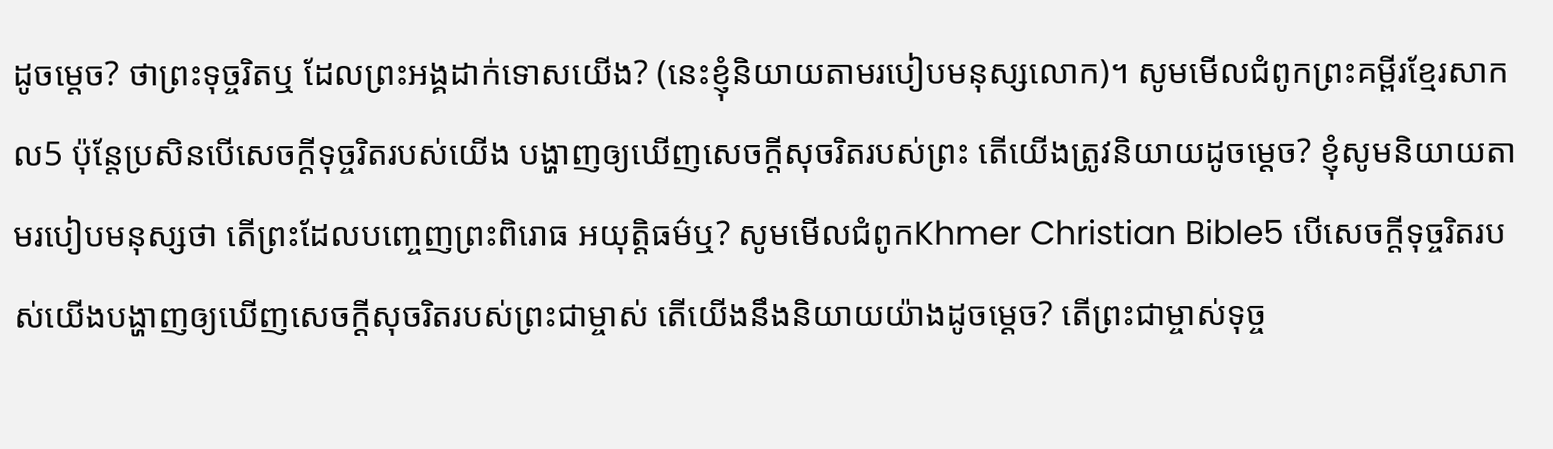ដូចម្តេច? ថាព្រះទុច្ចរិតឬ ដែលព្រះអង្គដាក់ទោសយើង? (នេះខ្ញុំនិយាយតាមរបៀបមនុស្សលោក)។ សូមមើលជំពូកព្រះគម្ពីរខ្មែរសាកល5 ប៉ុន្តែប្រសិនបើសេចក្ដីទុច្ចរិតរបស់យើង បង្ហាញឲ្យឃើញសេចក្ដីសុចរិតរបស់ព្រះ តើយើងត្រូវនិយាយដូចម្ដេច? ខ្ញុំសូមនិយាយតាមរបៀបមនុស្សថា តើព្រះដែលបញ្ចេញព្រះពិរោធ អយុត្តិធម៌ឬ? សូមមើលជំពូកKhmer Christian Bible5 បើសេចក្ដីទុច្ចរិតរបស់យើងបង្ហាញឲ្យឃើញសេចក្ដីសុចរិតរបស់ព្រះជាម្ចាស់ តើយើងនឹងនិយាយយ៉ាងដូចម្ដេច? តើព្រះជាម្ចាស់ទុច្ច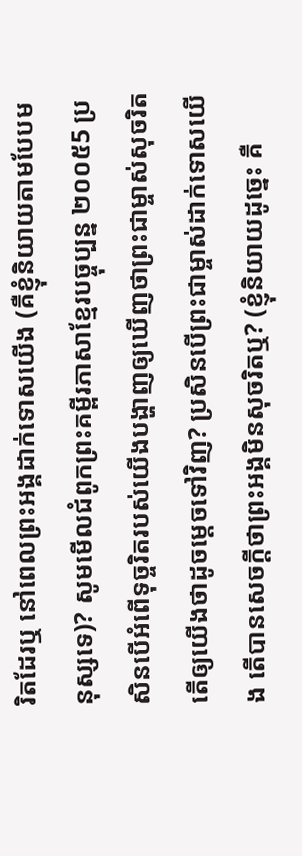រិតដែរឬ នៅពេលព្រះអង្គដាក់ទោសយើង (គឺខ្ញុំនិយាយតាមបែបមនុស្សទេ)? សូមមើលជំពូកព្រះគម្ពីរភាសាខ្មែរបច្ចុប្បន្ន ២០០៥5 ប្រសិនបើអំពើទុច្ចរិតរបស់យើងបង្ហាញឲ្យឃើញថាព្រះជាម្ចាស់សុចរិត តើឲ្យយើងថាដូចម្ដេចទៅវិញ? ប្រសិនបើព្រះជាម្ចាស់ដាក់ទោសយើង តើបានសេចក្ដីថាព្រះអង្គមិនសុចរិតឬ? (ខ្ញុំនិយាយដូច្នេះ គឺ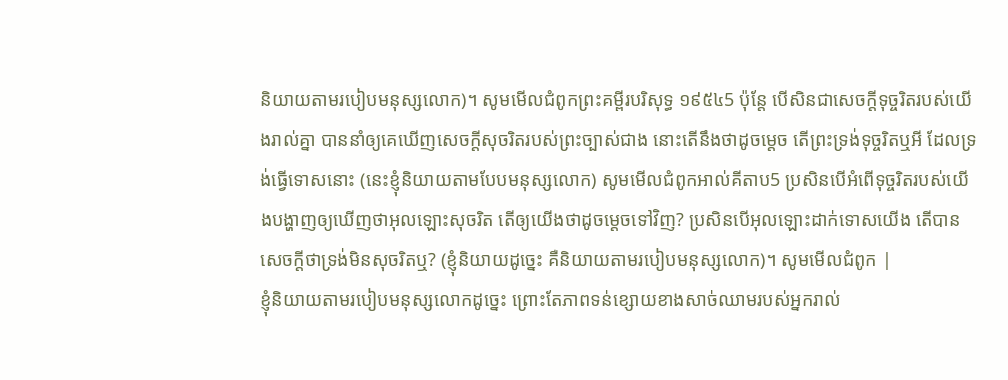និយាយតាមរបៀបមនុស្សលោក)។ សូមមើលជំពូកព្រះគម្ពីរបរិសុទ្ធ ១៩៥៤5 ប៉ុន្តែ បើសិនជាសេចក្ដីទុច្ចរិតរបស់យើងរាល់គ្នា បាននាំឲ្យគេឃើញសេចក្ដីសុចរិតរបស់ព្រះច្បាស់ជាង នោះតើនឹងថាដូចម្តេច តើព្រះទ្រង់ទុច្ចរិតឬអី ដែលទ្រង់ធ្វើទោសនោះ (នេះខ្ញុំនិយាយតាមបែបមនុស្សលោក) សូមមើលជំពូកអាល់គីតាប5 ប្រសិនបើអំពើទុច្ចរិតរបស់យើងបង្ហាញឲ្យឃើញថាអុលឡោះសុចរិត តើឲ្យយើងថាដូចម្ដេចទៅវិញ? ប្រសិនបើអុលឡោះដាក់ទោសយើង តើបានសេចក្ដីថាទ្រង់មិនសុចរិតឬ? (ខ្ញុំនិយាយដូច្នេះ គឺនិយាយតាមរបៀបមនុស្សលោក)។ សូមមើលជំពូក |
ខ្ញុំនិយាយតាមរបៀបមនុស្សលោកដូច្នេះ ព្រោះតែភាពទន់ខ្សោយខាងសាច់ឈាមរបស់អ្នករាល់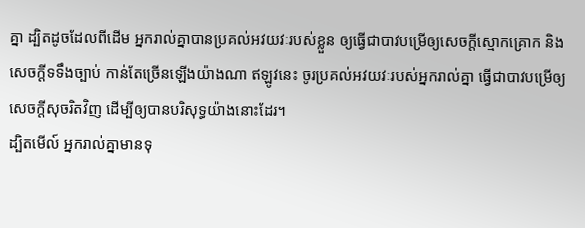គ្នា ដ្បិតដូចដែលពីដើម អ្នករាល់គ្នាបានប្រគល់អវយវៈរបស់ខ្លួន ឲ្យធ្វើជាបាវបម្រើឲ្យសេចក្តីស្មោកគ្រោក និងសេចក្តីទទឹងច្បាប់ កាន់តែច្រើនឡើងយ៉ាងណា ឥឡូវនេះ ចូរប្រគល់អវយវៈរបស់អ្នករាល់គ្នា ធ្វើជាបាវបម្រើឲ្យសេចក្តីសុចរិតវិញ ដើម្បីឲ្យបានបរិសុទ្ធយ៉ាងនោះដែរ។
ដ្បិតមើល៍ អ្នករាល់គ្នាមានទុ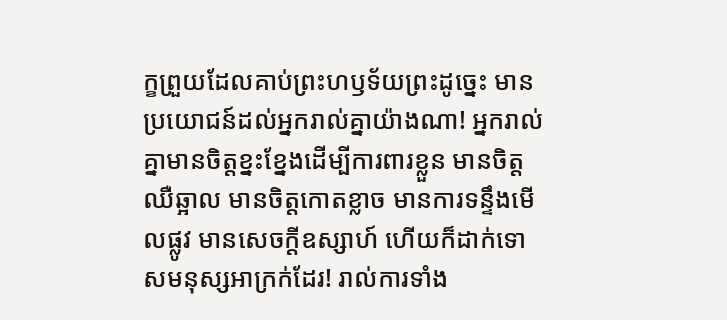ក្ខព្រួយដែលគាប់ព្រះហឫទ័យព្រះដូច្នេះ មានប្រយោជន៍ដល់អ្នករាល់គ្នាយ៉ាងណា! អ្នករាល់គ្នាមានចិត្តខ្នះខ្នែងដើម្បីការពារខ្លួន មានចិត្តឈឺឆ្អាល មានចិត្តកោតខ្លាច មានការទន្ទឹងមើលផ្លូវ មានសេចក្ដីឧស្សាហ៍ ហើយក៏ដាក់ទោសមនុស្សអាក្រក់ដែរ! រាល់ការទាំង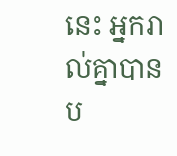នេះ អ្នករាល់គ្នាបានប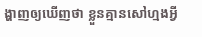ង្ហាញឲ្យឃើញថា ខ្លួនគ្មានសៅហ្មងអ្វី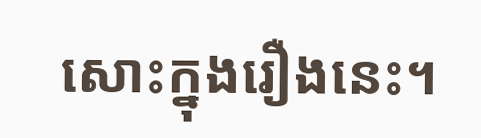សោះក្នុងរឿងនេះ។